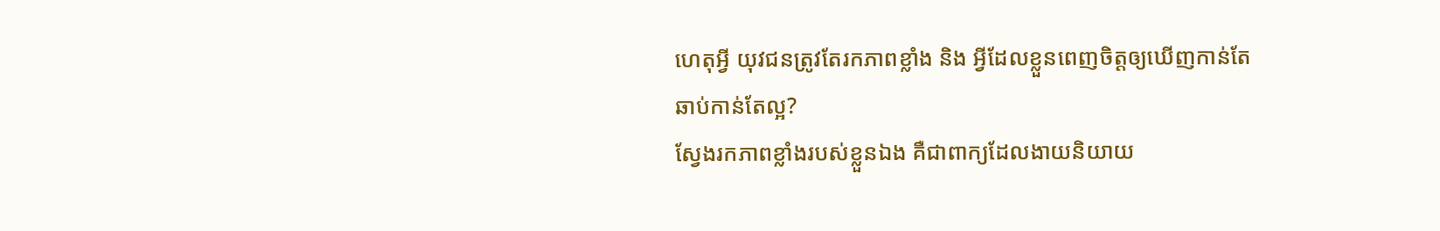ហេតុអ្វី យុវជនត្រូវតែរកភាពខ្លាំង និង អ្វីដែលខ្លួនពេញចិត្តឲ្យឃើញកាន់តែឆាប់កាន់តែល្អ?
ស្វែងរកភាពខ្លាំងរបស់ខ្លួនឯង គឺជាពាក្យដែលងាយនិយាយ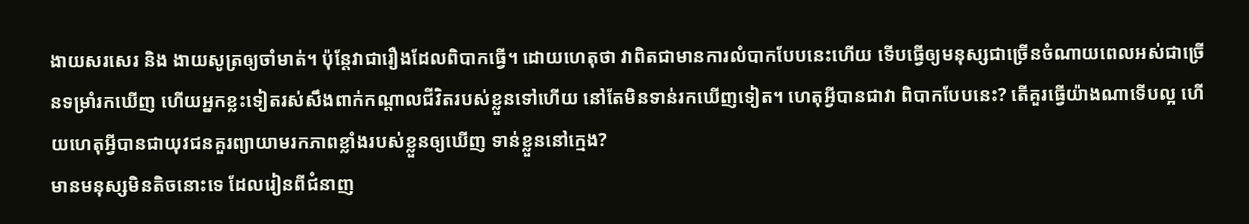ងាយសរសេរ និង ងាយសូត្រឲ្យចាំមាត់។ ប៉ុន្តែវាជារឿងដែលពិបាកធ្វើ។ ដោយហេតុថា វាពិតជាមានការលំបាកបែបនេះហើយ ទើបធ្វើឲ្យមនុស្សជាច្រើនចំណាយពេលអស់ជាច្រើនទម្រាំរកឃើញ ហើយអ្នកខ្លះទៀតរស់សឹងពាក់កណ្ដាលជីវិតរបស់ខ្លួនទៅហើយ នៅតែមិនទាន់រកឃើញទៀត។ ហេតុអ្វីបានជាវា ពិបាកបែបនេះ? តើគួរធ្វើយ៉ាងណាទើបល្អ ហើយហេតុអ្វីបានជាយុវជនគួរព្យាយាមរកភាពខ្លាំងរបស់ខ្លួនឲ្យឃើញ ទាន់ខ្លួននៅក្មេង?
មានមនុស្សមិនតិចនោះទេ ដែលរៀនពីជំនាញ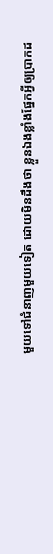មួយទៅជំនាញមួយទៀត ដោយមិនដឹងថា ខ្លួនឯងខ្លាំងផ្នែកអ្វីឲ្យប្រាកដ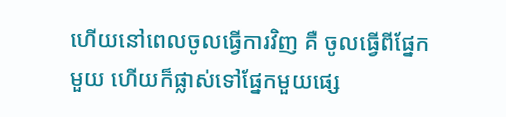ហើយនៅពេលចូលធ្វើការវិញ គឺ ចូលធ្វើពីផ្នែកមួយ ហើយក៏ផ្លាស់ទៅផ្នែកមួយផ្សេ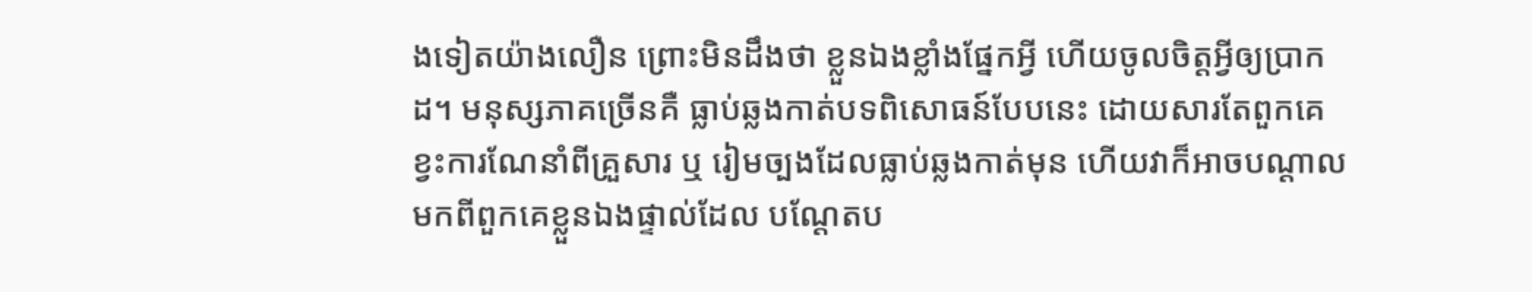ងទៀតយ៉ាងលឿន ព្រោះមិនដឹងថា ខ្លួនឯងខ្លាំងផ្នែកអ្វី ហើយចូលចិត្តអ្វីឲ្យប្រាកដ។ មនុស្សភាគច្រើនគឺ ធ្លាប់ឆ្លងកាត់បទពិសោធន៍បែបនេះ ដោយសារតែពួកគេខ្វះការណែនាំពីគ្រួសារ ឬ រៀមច្បងដែលធ្លាប់ឆ្លងកាត់មុន ហើយវាក៏អាចបណ្ដាលមកពីពួកគេខ្លួនឯងផ្ទាល់ដែល បណ្ដែតប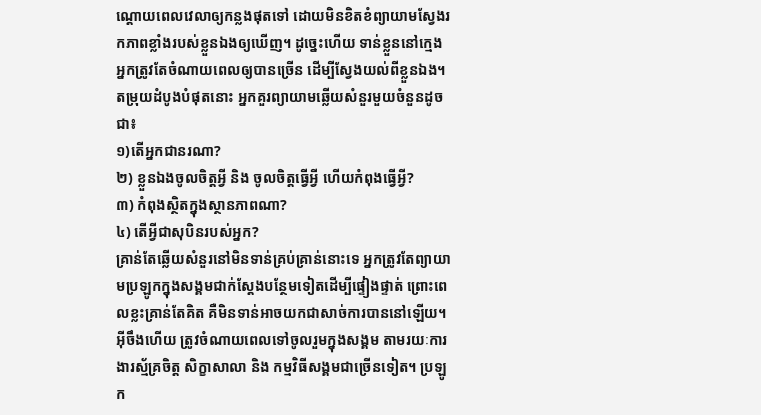ណ្ដោយពេលវេលាឲ្យកន្លងផុតទៅ ដោយមិនខិតខំព្យាយាមស្វែងរកភាពខ្លាំងរបស់ខ្លួនឯងឲ្យឃើញ។ ដូច្នេះហើយ ទាន់ខ្លួននៅក្មេងអ្នកត្រូវតែចំណាយពេលឲ្យបានច្រើន ដើម្បីស្វែងយល់ពីខ្លួនឯង។ តម្រុយដំបូងបំផុតនោះ អ្នកគួរព្យាយាមឆ្លើយសំនួរមួយចំនួនដូចជា៖
១)តើអ្នកជានរណា?
២) ខ្លួនឯងចូលចិត្តអ្វី និង ចូលចិត្តធ្វើអ្វី ហើយកំពុងធ្វើអ្វី?
៣) កំពុងស្ថិតក្នុងស្ថានភាពណា?
៤) តើអ្វីជាសុបិនរបស់អ្នក?
គ្រាន់តែឆ្លើយសំនួរនៅមិនទាន់គ្រប់គ្រាន់នោះទេ អ្នកត្រូវតែព្យាយាមប្រឡូកក្នុងសង្គមជាក់ស្ដែងបន្ថែមទៀតដើម្បីផ្ទៀងផ្ទាត់ ព្រោះពេលខ្លះគ្រាន់តែគិត គឺមិនទាន់អាចយកជាសាច់ការបាននៅឡើយ។ អ៊ីចឹងហើយ ត្រូវចំណាយពេលទៅចូលរួមក្នុងសង្គម តាមរយៈការងារស្ម័គ្រចិត្ត សិក្ខាសាលា និង កម្មវិធីសង្គមជាច្រើនទៀត។ ប្រឡូក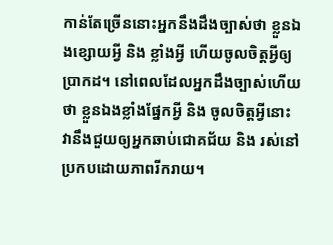កាន់តែច្រើននោះអ្នកនឹងដឹងច្បាស់ថា ខ្លួនឯងខ្សោយអ្វី និង ខ្លាំងអ្វី ហើយចូលចិត្តអ្វីឲ្យប្រាកដ។ នៅពេលដែលអ្នកដឹងច្បាស់ហើយថា ខ្លួនឯងខ្លាំងផ្នែកអ្វី និង ចូលចិត្តអ្វីនោះ វានឹងជួយឲ្យអ្នកឆាប់ជោគជ័យ និង រស់នៅប្រកបដោយភាពរីករាយ។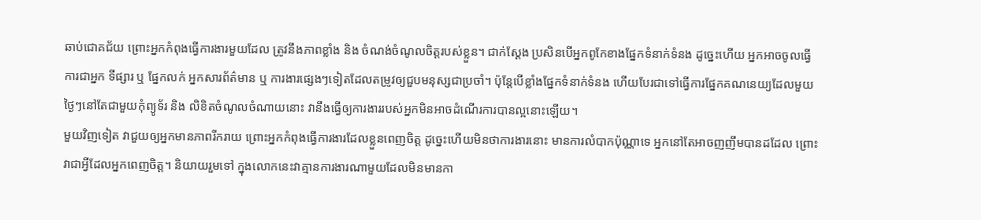ឆាប់ជោគជ័យ ព្រោះអ្នកកំពុងធ្វើការងារមួយដែល ត្រូវនឹងភាពខ្លាំង និង ចំណង់ចំណូលចិត្តរបស់ខ្លួន។ ជាក់ស្ដែង ប្រសិនបើអ្នកពូកែខាងផ្នែកទំនាក់ទំនង ដូច្នេះហើយ អ្នកអាចចូលធ្វើការជាអ្នក ទីផ្សារ ឬ ផ្នែកលក់ អ្នកសារព័ត៌មាន ឬ ការងារផ្សេងៗទៀតដែលតម្រូវឲ្យជួបមនុស្សជាប្រចាំ។ ប៉ុន្តែបើខ្លាំងផ្នែកទំនាក់ទំនង ហើយបែរជាទៅធ្វើការផ្នែកគណនេយ្យដែលមួយថ្ងៃៗនៅតែជាមួយកុំព្យូទ័រ និង លិខិតចំណូលចំណាយនោះ វានឹងធ្វើឲ្យការងាររបស់អ្នកមិនអាចដំណើរការបានល្អនោះឡើយ។
មួយវិញទៀត វាជួយឲ្យអ្នកមានភាពរីករាយ ព្រោះអ្នកកំពុងធ្វើការងារដែលខ្លួនពេញចិត្ត ដូច្នេះហើយមិនថាការងារនោះ មានការលំបាកប៉ុណ្ណាទេ អ្នកនៅតែអាចញញឹមបានដដែល ព្រោះវាជាអ្វីដែលអ្នកពេញចិត្ត។ និយាយរួមទៅ ក្នុងលោកនេះវាគ្មានការងារណាមួយដែលមិនមានកា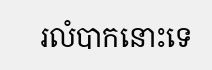រលំបាកនោះទេ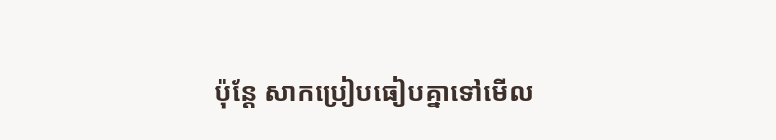ប៉ុន្តែ សាកប្រៀបធៀបគ្នាទៅមើល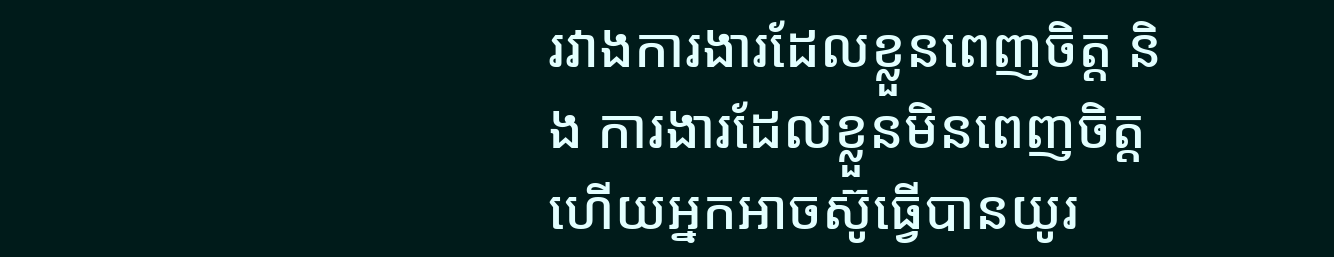រវាងការងារដែលខ្លួនពេញចិត្ត និង ការងារដែលខ្លួនមិនពេញចិត្ត ហើយអ្នកអាចស៊ូធ្វើបានយូរ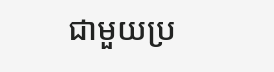ជាមួយប្រ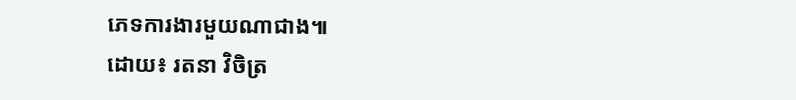ភេទការងារមួយណាជាង៕
ដោយ៖ រតនា វិចិត្រ